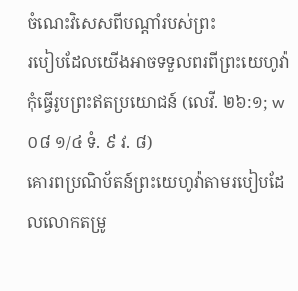ចំណេះវិសេសពីបណ្ដាំរបស់ព្រះ
របៀបដែលយើងអាចទទួលពរពីព្រះយេហូវ៉ា
កុំធ្វើរូបព្រះឥតប្រយោជន៍ (លេវី. ២៦:១; w០៨ ១/៤ ទំ. ៩ វ. ៨)
គោរពប្រណិប័តន៍ព្រះយេហូវ៉ាតាមរបៀបដែលលោកតម្រូ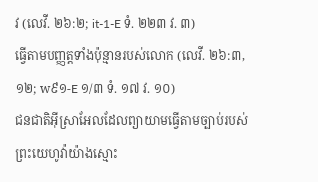វ (លេវី. ២៦:២; it-1-E ទំ. ២២៣ វ. ៣)
ធ្វើតាមបញ្ញត្តទាំងប៉ុន្មានរបស់លោក (លេវី. ២៦:៣, ១២; w៩១-E ១/៣ ទំ. ១៧ វ. ១០)
ជនជាតិអ៊ីស្រាអែលដែលព្យាយាមធ្វើតាមច្បាប់របស់ព្រះយេហូវ៉ាយ៉ាងស្មោះ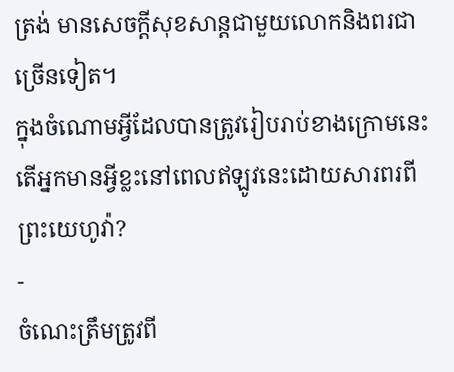ត្រង់ មានសេចក្ដីសុខសាន្តជាមួយលោកនិងពរជាច្រើនទៀត។
ក្នុងចំណោមអ្វីដែលបានត្រូវរៀបរាប់ខាងក្រោមនេះ តើអ្នកមានអ្វីខ្លះនៅពេលឥឡូវនេះដោយសារពរពីព្រះយេហូវ៉ា?
-
ចំណេះត្រឹមត្រូវពី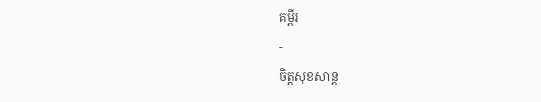គម្ពីរ
-
ចិត្តសុខសាន្ត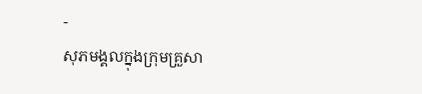-
សុភមង្គលក្នុងក្រុមគ្រួសា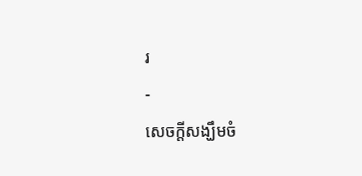រ
-
សេចក្ដីសង្ឃឹមចំ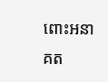ពោះអនាគត